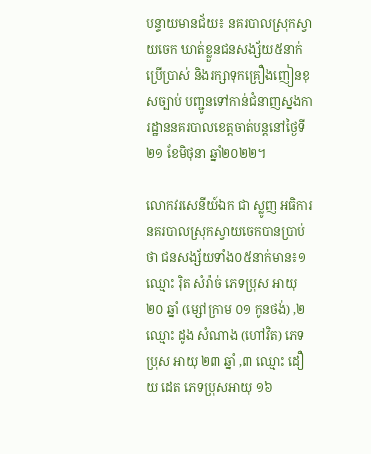បន្ទាយមានជ័យ៖ នគរបាលស្រុកស្វាយចេក ឃាត់ខ្លួនជនសង្ស័យ៥នាក់ ប្រើប្រាស់ និងរក្សាទុកគ្រឿងញៀនខុសច្បាប់ បញ្ជូនទៅកាន់ជំនាញស្នងការដ្ឋាននគរបាលខេត្តចាត់បន្តនៅថ្ងៃទី២១ ខែមិថុនា ឆ្នាំ២០២២។

លោកវរសេនីយ៍ឯក ជា ស្លូញ អធិការនគរបាលស្រុកស្វាយចេកបានប្រាប់ថា ជនសង្ស័យទាំង០៥នាក់មាន៖១ ឈ្មោះ រ៉ិត សំរ៉ាច់ ភេទប្រុស អាយុ ២០ ឆ្នាំ (ម្សៅក្រាម ០១ កូនថង់) ,២ ឈ្មោះ ដូង សំណាង (ហៅវិត) ភេទប្រុស អាយុ ២៣ ឆ្នាំ ,៣ ឈ្មោះ ដឿយ ដេត ភេទប្រុសអាយុ ១៦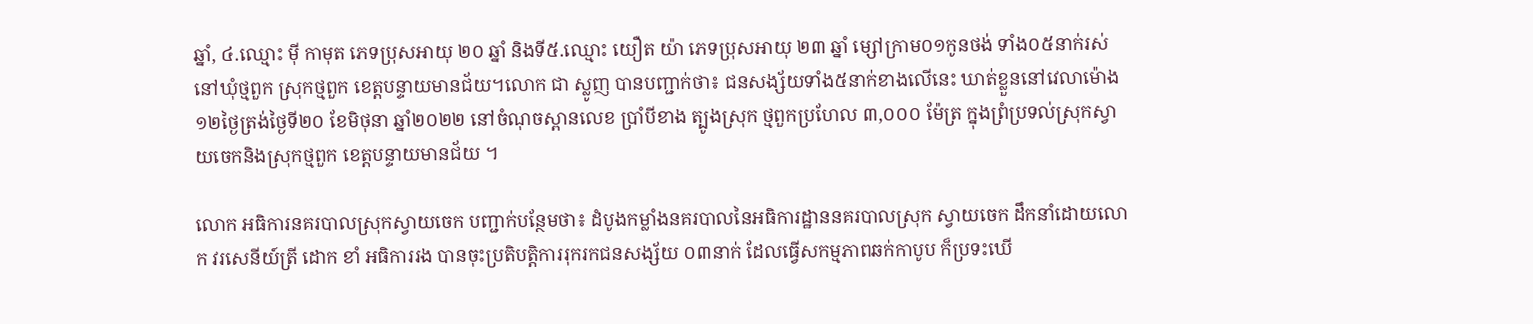ឆ្នាំ, ៤.ឈ្មោះ ម៉ី កាមុត ភេទប្រុសអាយុ ២០ ឆ្នាំ និងទី៥.ឈ្មោះ យឿត យ៉ា ភេទប្រុសអាយុ ២៣ ឆ្នាំ ម្សៅក្រាម០១កូនថង់ ទាំង០៥នាក់រស់នៅឃុំថ្មពួក ស្រុកថ្មពួក ខេត្តបន្ទាយមានជ័យ។លោក ជា ស្លូញ បានបញ្ជាក់ថា៖ ជនសង្ស័យទាំង៥នាក់ខាងលើនេះ ឃាត់ខ្លួននៅវេលាម៉ោង១២ថ្ងៃត្រង់ថ្ងៃទី២០ ខែមិថុនា ឆ្នាំ២០២២ នៅចំណុចស្ពានលេខ ប្រាំបីខាង ត្បូងស្រុក ថ្មពួកប្រហែល ៣,០០០ ម៉ែត្រ ក្នុងព្រំប្រទល់ស្រុកស្វាយចេកនិងស្រុកថ្មពួក ខេត្តបន្ទាយមានជ័យ ។

លោក អធិការនគរបាលស្រុកស្វាយចេក បញ្ជាក់បន្ថែមថា៖ ដំបូងកម្លាំងនគរបាលនៃអធិការដ្ឋាននគរបាលស្រុក ស្វាយចេក ដឹកនាំដោយលោក វរសេនីយ៍ត្រី ដោក ខាំ អធិការរង បានចុះប្រតិបត្តិការរុករកជនសង្ស័យ ០៣នាក់ ដែលធ្វើសកម្មភាពឆក់កាបូប ក៏ប្រទះឃើ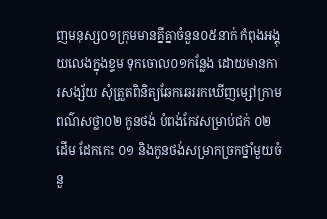ញមនុស្ស០១ក្រុមមានគ្នីគ្នាចំនួន០៥នាក់ កំពុងអង្គុយលេងក្នុងខ្ទម ទុកចោល០១កន្លែង ដោយមានការសង្ស័យ សុំត្រួតពិនិត្យឆែកឆេររកឃើញម្សៅក្រាមពណ៌សថ្លា០២ កូនថង់ បំពង់កែវសម្រាប់ជក់ ០២ដើម ដែកកេះ ០១ និងកូនថង់សម្រាកច្រកថ្នាំមួយចំនួ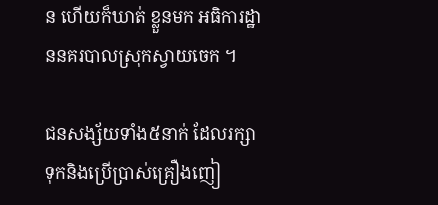ន ហើយក៏ឃាត់ ខ្លួនមក អធិការដ្ឋាននគរបាលស្រុកស្វាយចេក ។

ជនសង្ស័យទាំង៥នាក់ ដែលរក្សាទុកនិងប្រើប្រាស់គ្រឿងញៀ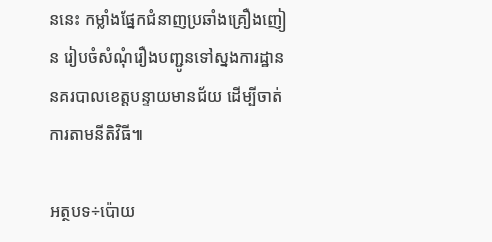ននេះ កម្លាំងផ្នែកជំនាញប្រឆាំងគ្រឿងញៀន រៀបចំសំណុំរឿងបញ្ជូនទៅស្នងការដ្ឋាននគរបាលខេត្តបន្ទាយមានជ័យ ដើម្បីចាត់ការតាមនីតិវិធី៕

អត្ថបទ÷ប៉ោយ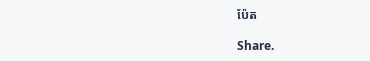ប៉ែត

Share.